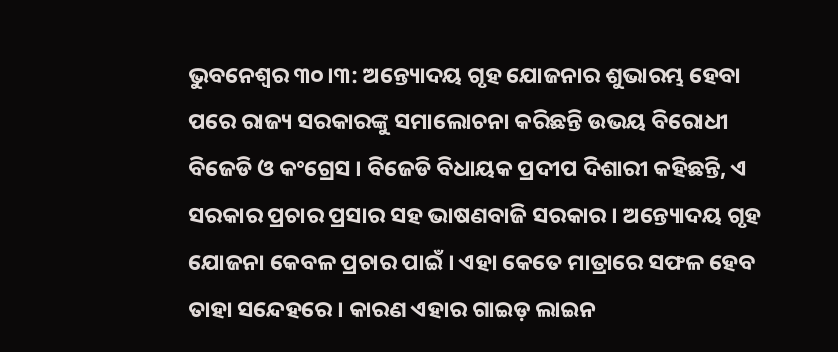ଭୁବନେଶ୍ବର ୩୦।୩: ଅନ୍ତ୍ୟୋଦୟ ଗୃହ ଯୋଜନାର ଶୁଭାରମ୍ଭ ହେବା ପରେ ରାଜ୍ୟ ସରକାରଙ୍କୁ ସମାଲୋଚନା କରିଛନ୍ତି ଉଭୟ ବିରୋଧୀ ବିଜେଡି ଓ କଂଗ୍ରେସ । ବିଜେଡି ବିଧାୟକ ପ୍ରଦୀପ ଦିଶାରୀ କହିଛନ୍ତି, ଏ ସରକାର ପ୍ରଚାର ପ୍ରସାର ସହ ଭାଷଣବାଜି ସରକାର । ଅନ୍ତ୍ୟୋଦୟ ଗୃହ ଯୋଜନା କେବଳ ପ୍ରଚାର ପାଇଁ । ଏହା କେତେ ମାତ୍ରାରେ ସଫଳ ହେବ ତାହା ସନ୍ଦେହରେ । କାରଣ ଏହାର ଗାଇଡ଼ ଲାଇନ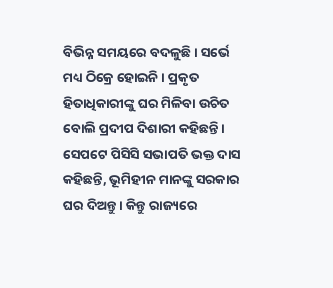ବିଭିନ୍ନ ସମୟରେ ବଦଳୁଛି । ସର୍ଭେ ମଧ୍ୟ ଠିକ୍ରେ ହୋଇନି । ପ୍ରକୃତ ହିତାଧିକାରୀଙ୍କୁ ଘର ମିଳିବା ଉଚିତ ବୋଲି ପ୍ରଦୀପ ଦିଶାରୀ କହିଛନ୍ତି ।
ସେପଟେ ପିସିସି ସଭାପତି ଭକ୍ତ ଦାସ କହିଛନ୍ତି, ଭୂମିହୀନ ମାନଙ୍କୁ ସରକାର ଘର ଦିଅନ୍ତୁ । କିନ୍ତୁ ରାଜ୍ୟରେ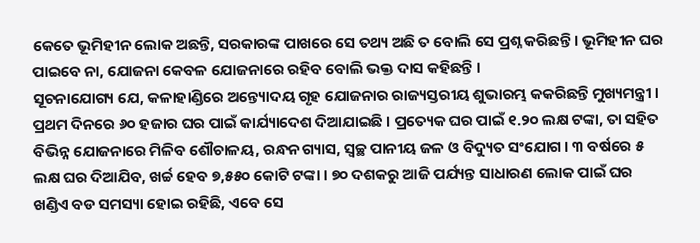କେତେ ଭୂମିହୀନ ଲୋକ ଅଛନ୍ତି, ସରକାରଙ୍କ ପାଖରେ ସେ ତଥ୍ୟ ଅଛି ତ ବୋଲି ସେ ପ୍ରଶ୍ନ କରିଛନ୍ତି । ଭୂମିହୀନ ଘର ପାଇବେ ନା, ଯୋଜନା କେବଳ ଯୋଜନାରେ ରହିବ ବୋଲି ଭକ୍ତ ଦାସ କହିଛନ୍ତି ।
ସୂଚନାଯୋଗ୍ୟ ଯେ, କଳାହାଣ୍ଡିରେ ଅନ୍ତ୍ୟୋଦୟ ଗୃହ ଯୋଜନାର ରାଜ୍ୟସ୍ତରୀୟ ଶୁଭାରମ୍ଭ କକରିଛନ୍ତି ମୁଖ୍ୟମନ୍ତ୍ରୀ । ପ୍ରଥମ ଦିନରେ ୬୦ ହଜାର ଘର ପାଇଁ କାର୍ଯ୍ୟାଦେଶ ଦିଆଯାଇଛି । ପ୍ରତ୍ୟେକ ଘର ପାଇଁ ୧.୨୦ ଲକ୍ଷ ଟଙ୍କା, ତା ସହିତ ବିଭିନ୍ନ ଯୋଜନାରେ ମିଳିବ ଶୌଚାଳୟ, ରନ୍ଧନ ଗ୍ୟାସ, ସ୍ୱଚ୍ଛ ପାନୀୟ ଜଳ ଓ ବିଦ୍ୟୁତ ସଂଯୋଗ । ୩ ବର୍ଷରେ ୫ ଲକ୍ଷ ଘର ଦିଆଯିବ, ଖର୍ଚ୍ଚ ହେବ ୭,୫୫୦ କୋଟି ଟଙ୍କା । ୭୦ ଦଶକରୁ ଆଜି ପର୍ଯ୍ୟନ୍ତ ସାଧାରଣ ଲୋକ ପାଇଁ ଘର ଖଣ୍ଡିଏ ବଡ ସମସ୍ୟା ହୋଇ ରହିଛି, ଏବେ ସେ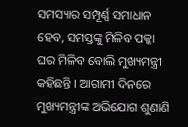ସମସ୍ୟାର ସମ୍ପୂର୍ଣ୍ଣ ସମାଧାନ ହେବ, ସମସ୍ତଙ୍କୁ ମିଳିବ ପକ୍କା ଘର ମିଳିବ ବୋଲି ମୁଖ୍ୟମନ୍ତ୍ରୀ କହିଛନ୍ତି । ଆଗାମୀ ଦିନରେ ମୁଖ୍ୟମନ୍ତ୍ରୀଙ୍କ ଅଭିଯୋଗ ଶୁଣାଣି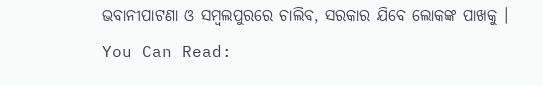ଭବାନୀପାଟଣା ଓ ସମ୍ବଲପୁରରେ ଚାଲିବ, ସରକାର ଯିବେ ଲୋକଙ୍କ ପାଖକୁ ।
You Can Read: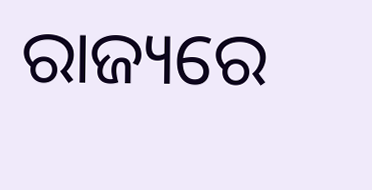ରାଜ୍ୟରେ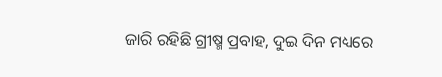ଜାରି ରହିଛି ଗ୍ରୀଷ୍ମ ପ୍ରବାହ, ଦୁଇ ଦିନ ମଧ୍ୟରେ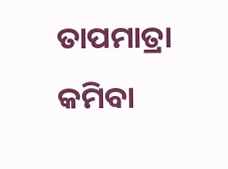ତାପମାତ୍ରା କମିବା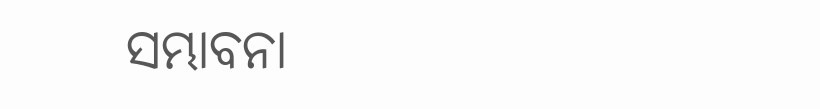ସମ୍ଭାବନା